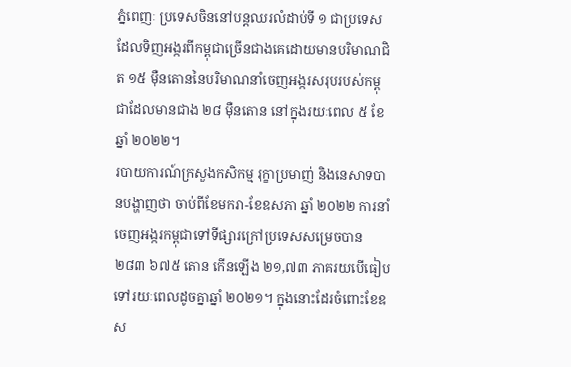ភ្នំពេញៈ ប្រទេសចិននៅបន្តឈរលំដាប់ទី ១ ជាប្រទេសដែលទិញអង្ករពីកម្ពុជាច្រើនជាងគេដោយមានបរិមាណជិត ១៥ ម៉ឺនតោននៃបរិមាណនាំចេញអង្ករសរុបរបស់កម្ពុជាដែលមានជាង ២៨ ម៉ឺនតោន នៅក្នុងរយៈពេល ៥ ខែ ឆ្នាំ ២០២២។
របាយការណ៍ក្រសួងកសិកម្ម រុក្ខាប្រមាញ់ និងនេសាទបានបង្ហាញថា ចាប់ពីខែមករា-ខែឧសភា ឆ្នាំ ២០២២ ការនាំចេញអង្ករកម្ពុជាទៅទីផ្សារក្រៅប្រទេសសម្រេចបាន ២៨៣ ៦៧៥ តោន កើនឡើង ២១,៧៣ ភាគរយបើធៀបទៅរយៈពេលដូចគ្នាឆ្នាំ ២០២១។ ក្នុងនោះដែរចំពោះខែឧស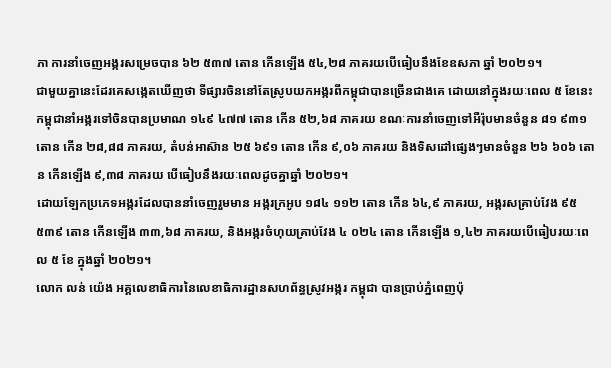ភា ការនាំចេញអង្ករសម្រេចបាន ៦២ ៥៣៧ តោន កើនឡើង ៥៤,២៨ ភាគរយបើធៀបនឹងខែឧសភា ឆ្នាំ ២០២១។
ជាមួយគ្នានេះដែរគេសង្កេតឃើញថា ទីផ្សារចិននៅតែស្រូបយកអង្ករពីកម្ពុជាបានច្រើនជាងគេ ដោយនៅក្នុងរយៈពេល ៥ ខែនេះ កម្ពុជានាំអង្ករទៅចិនបានប្រមាណ ១៤៩ ៤៧៧ តោន កើន ៥២,៦៨ ភាគរយ ខណៈការនាំចេញទៅអឺរ៉ុបមានចំនួន ៨១ ៩៣១ តោន កើន ២៨,៨៨ ភាគរយ, តំបន់អាស៊ាន ២៥ ៦៩១ តោន កើន ៩,០៦ ភាគរយ និងទិសដៅផ្សេងៗមានចំនួន ២៦ ៦០៦ តោន កើនឡើង ៩,៣៨ ភាគរយ បើធៀបនឹងរយៈពេលដូចគ្នាឆ្នាំ ២០២១។
ដោយឡែកប្រភេទអង្ករដែលបាននាំចេញរួមមាន អង្ករក្រអូប ១៨៤ ១១២ តោន កើន ៦៤,៩ ភាគរយ, អង្ករសគ្រាប់វែង ៩៥ ៥៣៩ តោន កើនឡើង ៣៣,៦៨ ភាគរយ, និងអង្ករចំហុយគ្រាប់វែង ៤ ០២៤ តោន កើនឡើង ១,៤២ ភាគរយបើធៀបរយៈពេល ៥ ខែ ក្នុងឆ្នាំ ២០២១។
លោក លន់ យ៉េង អគ្គលេខាធិការនៃលេខាធិការដ្ឋានសហព័ន្ធស្រូវអង្ករ កម្ពុជា បានប្រាប់ភ្នំពេញប៉ុ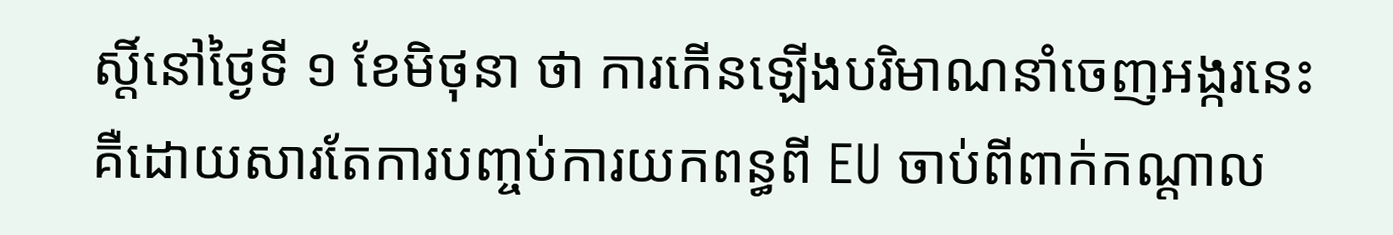ស្តិ៍នៅថ្ងៃទី ១ ខែមិថុនា ថា ការកើនឡើងបរិមាណនាំចេញអង្ករនេះ គឺដោយសារតែការបញ្ចប់ការយកពន្ធពី EU ចាប់ពីពាក់កណ្តាល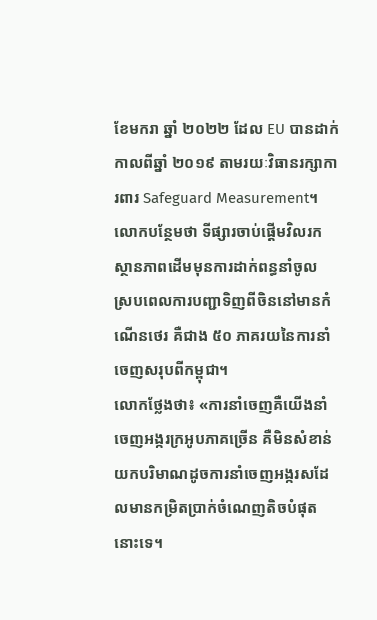ខែមករា ឆ្នាំ ២០២២ ដែល EU បានដាក់កាលពីឆ្នាំ ២០១៩ តាមរយៈវិធានរក្សាការពារ Safeguard Measurement។
លោកបន្ថែមថា ទីផ្សារចាប់ផ្តើមវិលរកស្ថានភាពដើមមុនការដាក់ពន្ធនាំចូល ស្របពេលការបញ្ជាទិញពីចិននៅមានកំណើនថេរ គឺជាង ៥០ ភាគរយនៃការនាំចេញសរុបពីកម្ពុជា។
លោកថ្លែងថា៖ «ការនាំចេញគឺយើងនាំចេញអង្ករក្រអូបភាគច្រើន គឺមិនសំខាន់យកបរិមាណដូចការនាំចេញអង្ករសដែលមានកម្រិតប្រាក់ចំណេញតិចបំផុតនោះទេ។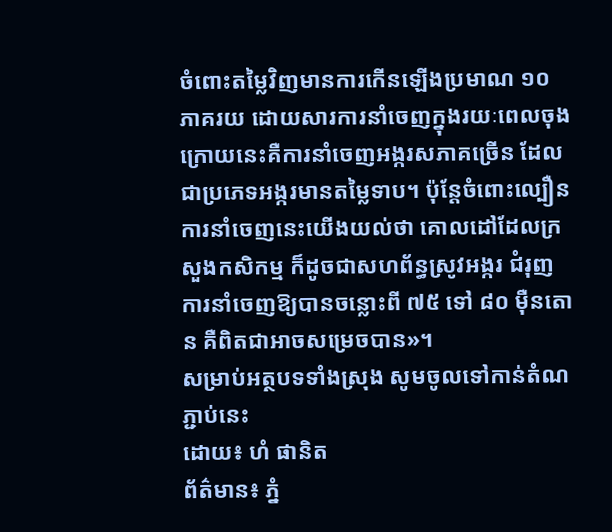ចំពោះតម្លៃវិញមានការកើនឡើងប្រមាណ ១០ ភាគរយ ដោយសារការនាំចេញក្នុងរយៈពេលចុងក្រោយនេះគឺការនាំចេញអង្ករសភាគច្រើន ដែលជាប្រភេទអង្ករមានតម្លៃទាប។ ប៉ុន្តែចំពោះល្បឿនការនាំចេញនេះយើងយល់ថា គោលដៅដែលក្រសួងកសិកម្ម ក៏ដូចជាសហព័ន្ធស្រូវអង្ករ ជំរុញការនាំចេញឱ្យបានចន្លោះពី ៧៥ ទៅ ៨០ ម៉ឺនតោន គឺពិតជាអាចសម្រេចបាន»។
សម្រាប់អត្ថបទទាំងស្រុង សូមចូលទៅកាន់តំណភ្ជាប់នេះ
ដោយ៖ ហំ ផានិត
ព័ត៌មាន៖ ភ្នំ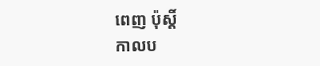ពេញ ប៉ុស្តិ៍
កាលប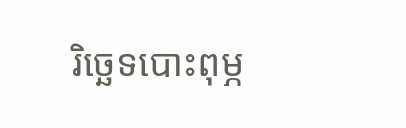រិច្ឆេទបោះពុម្ភ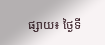ផ្សាយ៖ ថ្ងៃទី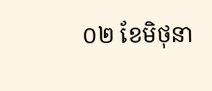០២ ខែមិថុនា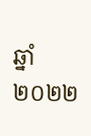ឆ្នាំ២០២២